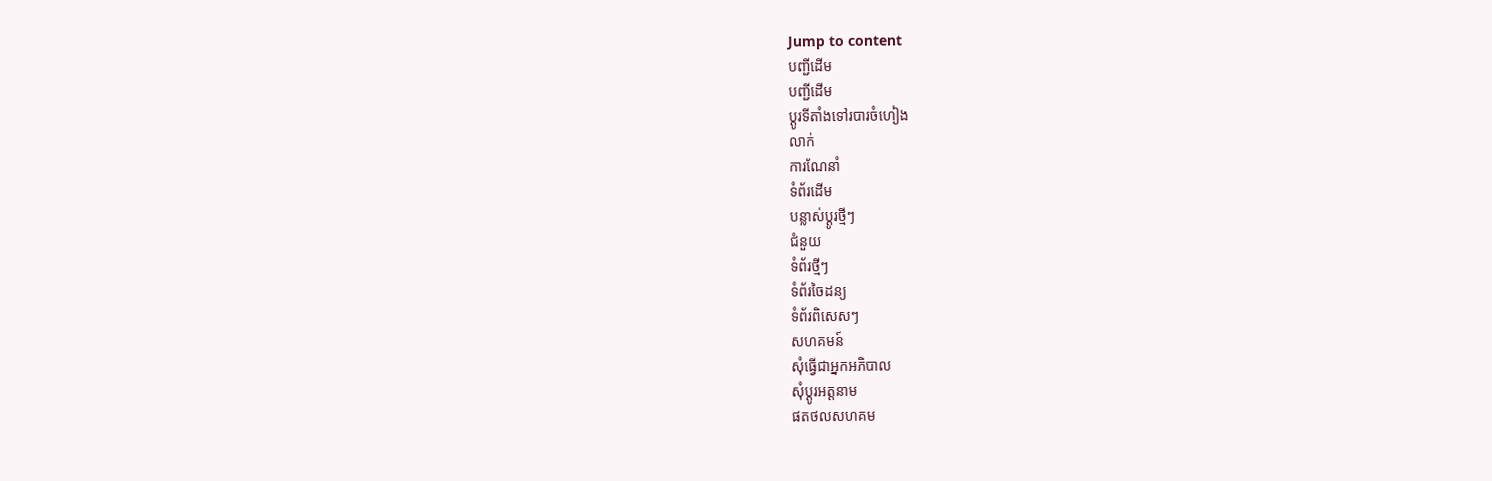Jump to content
បញ្ជីដើម
បញ្ជីដើម
ប្ដូរទីតាំងទៅរបារចំហៀង
លាក់
ការណែនាំ
ទំព័រដើម
បន្លាស់ប្ដូរថ្មីៗ
ជំនួយ
ទំព័រថ្មីៗ
ទំព័រចៃដន្យ
ទំព័រពិសេសៗ
សហគមន៍
សុំធ្វើជាអ្នកអភិបាល
សុំប្តូរអត្តនាម
ផតថលសហគម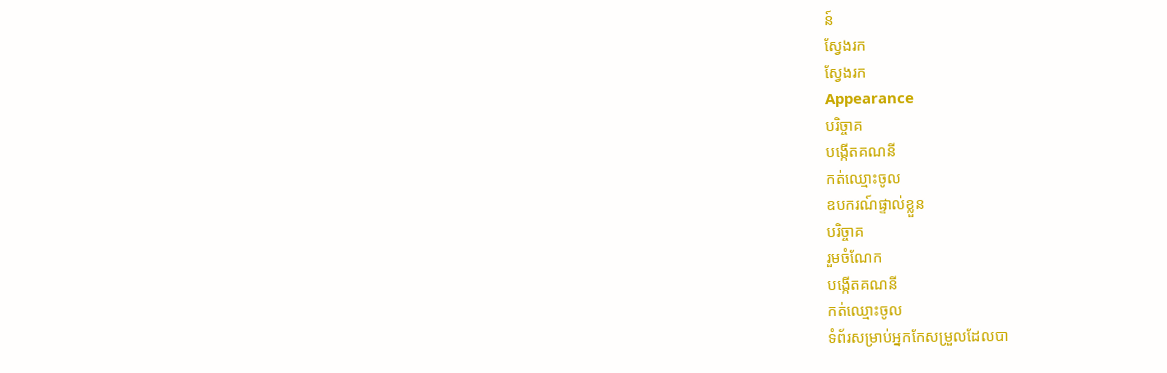ន៍
ស្វែងរក
ស្វែងរក
Appearance
បរិច្ចាគ
បង្កើតគណនី
កត់ឈ្មោះចូល
ឧបករណ៍ផ្ទាល់ខ្លួន
បរិច្ចាគ
រួមចំណែក
បង្កើតគណនី
កត់ឈ្មោះចូល
ទំព័រសម្រាប់អ្នកកែសម្រួលដែលបា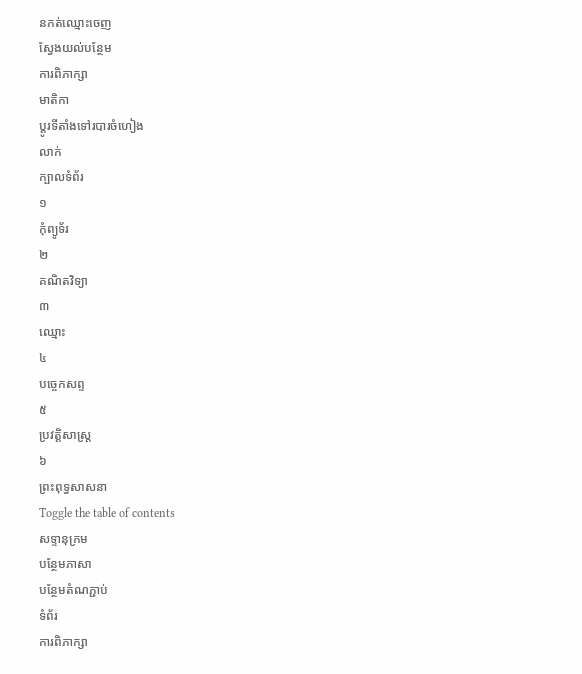នកត់ឈ្មោះចេញ
ស្វែងយល់បន្ថែម
ការពិភាក្សា
មាតិកា
ប្ដូរទីតាំងទៅរបារចំហៀង
លាក់
ក្បាលទំព័រ
១
កុំព្យូទ័រ
២
គណិតវិទ្យា
៣
ឈ្មោះ
៤
បច្ចេកសព្ទ
៥
ប្រវត្តិសាស្ត្រ
៦
ព្រះពុទ្ធសាសនា
Toggle the table of contents
សទ្ទានុក្រម
បន្ថែមភាសា
បន្ថែមតំណភ្ជាប់
ទំព័រ
ការពិភាក្សា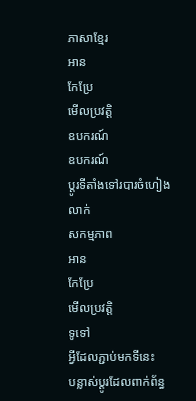ភាសាខ្មែរ
អាន
កែប្រែ
មើលប្រវត្តិ
ឧបករណ៍
ឧបករណ៍
ប្ដូរទីតាំងទៅរបារចំហៀង
លាក់
សកម្មភាព
អាន
កែប្រែ
មើលប្រវត្តិ
ទូទៅ
អ្វីដែលភ្ជាប់មកទីនេះ
បន្លាស់ប្ដូរដែលពាក់ព័ន្ធ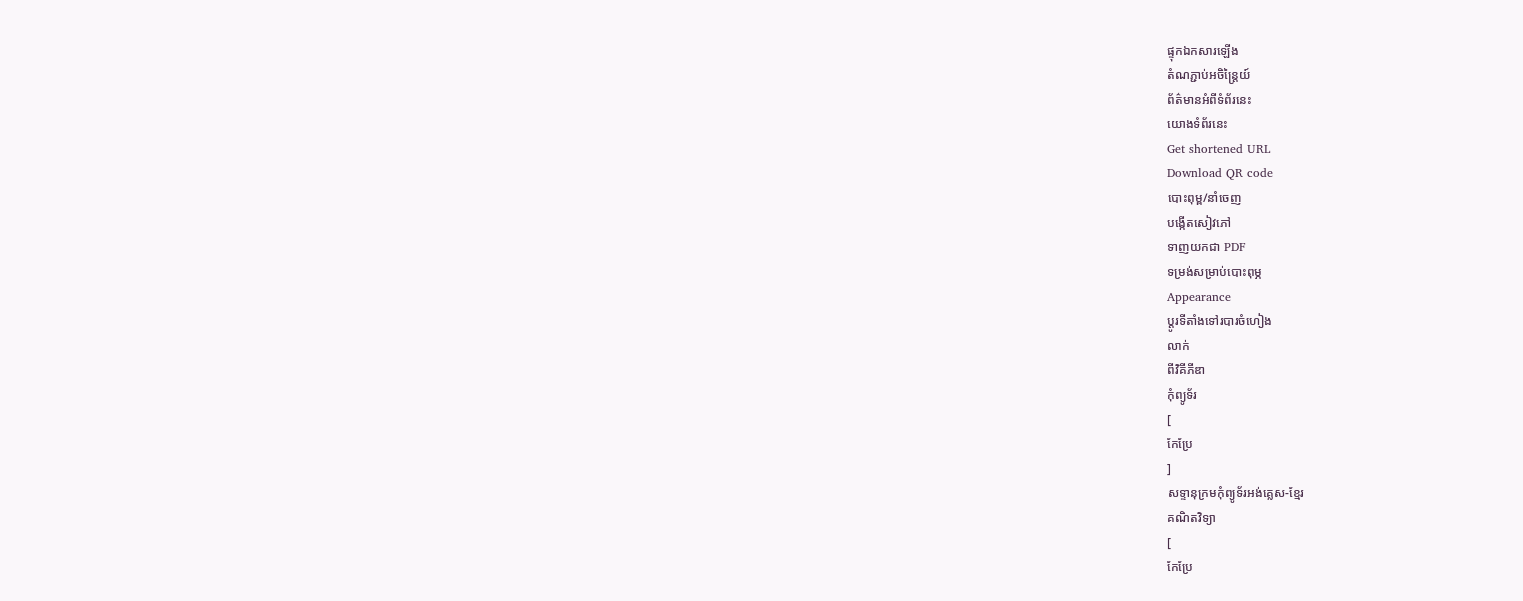ផ្ទុកឯកសារឡើង
តំណភ្ជាប់អចិន្ត្រៃយ៍
ព័ត៌មានអំពីទំព័រនេះ
យោងទំព័រនេះ
Get shortened URL
Download QR code
បោះពុម្ព/នាំចេញ
បង្កើតសៀវភៅ
ទាញយកជា PDF
ទម្រង់សម្រាប់បោះពុម្ភ
Appearance
ប្ដូរទីតាំងទៅរបារចំហៀង
លាក់
ពីវិគីភីឌា
កុំព្យូទ័រ
[
កែប្រែ
]
សទ្ទានុក្រមកុំព្យូទ័រអង់គ្លេស-ខ្មែរ
គណិតវិទ្យា
[
កែប្រែ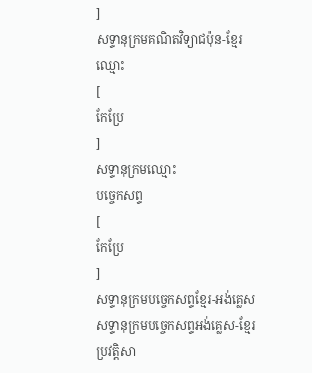]
សទ្ទានុក្រមគណិតវិទ្យាជប៉ុន-ខ្មែរ
ឈ្មោះ
[
កែប្រែ
]
សទ្ទានុក្រមឈ្មោះ
បច្ចេកសព្ទ
[
កែប្រែ
]
សទ្ទានុក្រមបច្ចេកសព្ទខ្មែរ-អង់គ្លេស
សទ្ទានុក្រមបច្ចេកសព្ទអង់គ្លេស-ខ្មែរ
ប្រវត្តិសា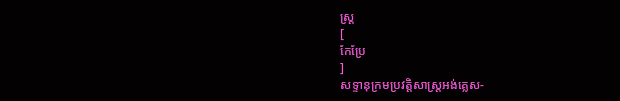ស្ត្រ
[
កែប្រែ
]
សទ្ទានុក្រមប្រវត្តិសាស្ត្រអង់គ្លេស-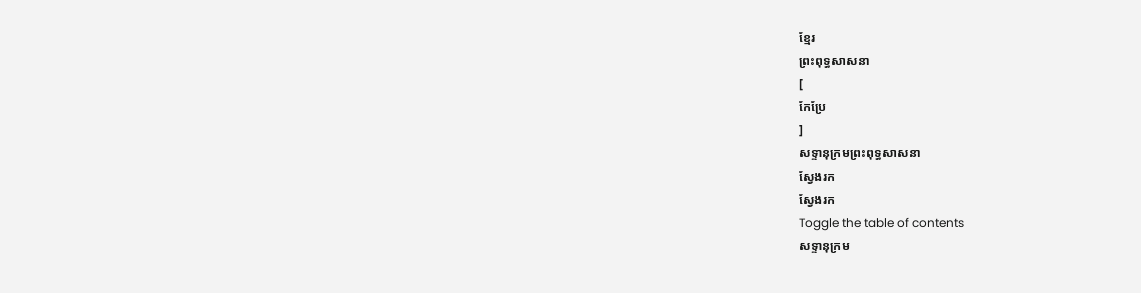ខ្មែរ
ព្រះពុទ្ធសាសនា
[
កែប្រែ
]
សទ្ទានុក្រមព្រះពុទ្ធសាសនា
ស្វែងរក
ស្វែងរក
Toggle the table of contents
សទ្ទានុក្រម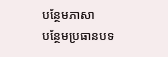បន្ថែមភាសា
បន្ថែមប្រធានបទ